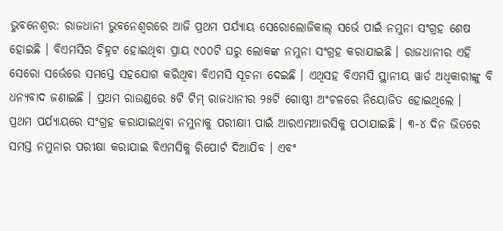ଭୁବନେଶ୍ୱର: ରାଜଧାନୀ ଭୁବନେଶ୍ୱରରେ ଆଜି ପ୍ରଥମ ପର୍ଯ୍ୟାୟ ସେରୋଲୋଜିକାଲ୍ ସର୍ଭେ ପାଇଁ ନମୁନା ସଂଗ୍ରହ ଶେଷ ହୋଇଛି । ବିଏମସିର ଚିହ୍ନଟ ହୋଇଥିବା ପ୍ରାୟ ୯୦୦ଟି ଘରୁ ଲୋକଙ୍କ ନମୁନା ସଂଗ୍ରହ କରାଯାଇଛି । ରାଜଧାନୀର ଏହି ସେରୋ ସର୍ଭେରେ ସମସ୍ତେ ସହଯୋଗ କରିଥିବା ବିଏମସି ସୂଚନା ଦେଇଛି । ଏଥିସହ ବିଏମସି ସ୍ଥାନୀୟ ୱାର୍ଡ ଅଧିକାରୀଙ୍କୁ ବି ଧନ୍ୟବାଦ ଜଣାଇଛି । ପ୍ରଥମ ରାଉଣ୍ଡରେ ୫ଟି ଟିମ୍ ରାଜଧାନୀର ୨୫ଟି ଗୋଷ୍ଠୀ ଅଂଚଳରେ ନିୟୋଜିତ ହୋଇଥିଲେ ।
ପ୍ରଥମ ପର୍ଯ୍ୟାୟରେ ସଂଗ୍ରହ କରାଯାଇଥିବା ନମୁନାକୁ ପରୀକ୍ଷାୀ ପାଇଁ ଆରଏମଆରସିକୁ ପଠାଯାଇଛି । ୩-୪ ଦିନ ଭିତରେ ସମସ୍ତ ନମୁନାର ପରୀକ୍ଷା କରାଯାଇ ବିଏମସିକୁ ରିପୋର୍ଟ ଦିଆଯିବ । ଏବଂ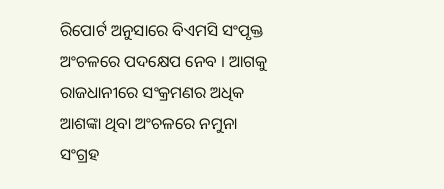ରିପୋର୍ଟ ଅନୁସାରେ ବିଏମସି ସଂପୃକ୍ତ ଅଂଚଳରେ ପଦକ୍ଷେପ ନେବ । ଆଗକୁ ରାଜଧାନୀରେ ସଂକ୍ରମଣର ଅଧିକ ଆଶଙ୍କା ଥିବା ଅଂଚଳରେ ନମୁନା ସଂଗ୍ରହ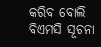କରିବ ବୋଲି ବିଏମସି ସୂଚନା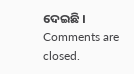ଦେଇଛି ।
Comments are closed.